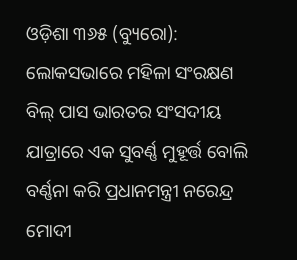ଓଡ଼ିଶା ୩୬୫ (ବ୍ୟୁରୋ): ଲୋକସଭାରେ ମହିଳା ସଂରକ୍ଷଣ ବିଲ୍ ପାସ ଭାରତର ସଂସଦୀୟ ଯାତ୍ରାରେ ଏକ ସୁବର୍ଣ୍ଣ ମୁହୂର୍ତ୍ତ ବୋଲି ବର୍ଣ୍ଣନା କରି ପ୍ରଧାନମନ୍ତ୍ରୀ ନରେନ୍ଦ୍ର ମୋଦୀ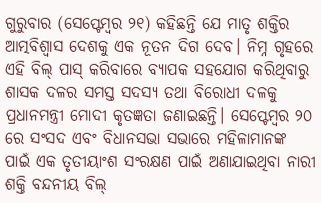ଗୁରୁବାର (ସେପ୍ଟେମ୍ବର ୨୧) କହିଛନ୍ତି ଯେ ମାତୃ ଶକ୍ତିର ଆତ୍ମବିଶ୍ୱାସ ଦେଶକୁ ଏକ ନୂତନ ଦିଗ ଦେବ। ନିମ୍ନ ଗୃହରେ ଏହି ବିଲ୍ ପାସ୍ କରିବାରେ ବ୍ୟାପକ ସହଯୋଗ କରିଥିବାରୁ ଶାସକ ଦଳର ସମସ୍ତ ସଦସ୍ୟ ତଥା ବିରୋଧୀ ଦଳକୁ ପ୍ରଧାନମନ୍ତ୍ରୀ ମୋଦୀ କୃତଜ୍ଞତା ଜଣାଇଛନ୍ତି। ସେପ୍ଟେମ୍ବର ୨୦ ରେ ସଂସଦ ଏବଂ ବିଧାନସଭା ସଭାରେ ମହିଳାମାନଙ୍କ ପାଇଁ ଏକ ତୃତୀୟାଂଶ ସଂରକ୍ଷଣ ପାଇଁ ଅଣାଯାଇଥିବା ନାରୀ ଶକ୍ତି ବନ୍ଦନୀୟ ବିଲ୍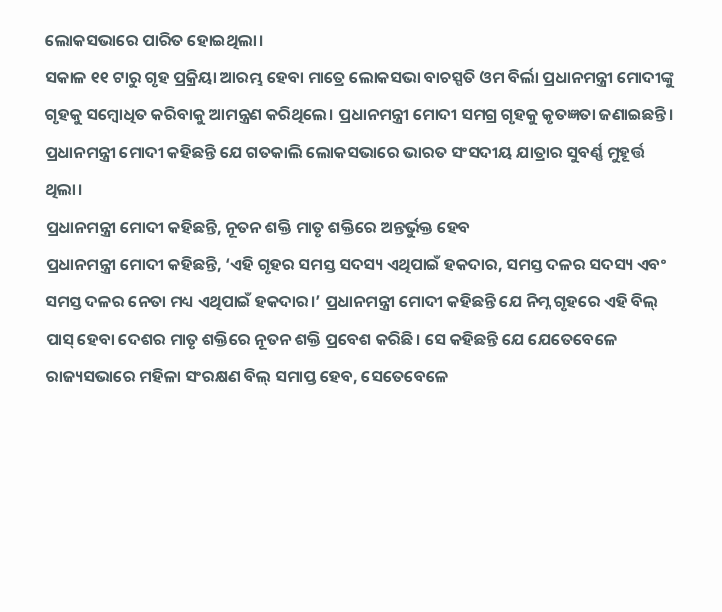ଲୋକସଭାରେ ପାରିତ ହୋଇଥିଲା।
ସକାଳ ୧୧ ଟାରୁ ଗୃହ ପ୍ରକ୍ରିୟା ଆରମ୍ଭ ହେବା ମାତ୍ରେ ଲୋକସଭା ବାଚସ୍ପତି ଓମ ବିର୍ଲା ପ୍ରଧାନମନ୍ତ୍ରୀ ମୋଦୀଙ୍କୁ ଗୃହକୁ ସମ୍ବୋଧିତ କରିବାକୁ ଆମନ୍ତ୍ରଣ କରିଥିଲେ। ପ୍ରଧାନମନ୍ତ୍ରୀ ମୋଦୀ ସମଗ୍ର ଗୃହକୁ କୃତଜ୍ଞତା ଜଣାଇଛନ୍ତି। ପ୍ରଧାନମନ୍ତ୍ରୀ ମୋଦୀ କହିଛନ୍ତି ଯେ ଗତକାଲି ଲୋକସଭାରେ ଭାରତ ସଂସଦୀୟ ଯାତ୍ରାର ସୁବର୍ଣ୍ଣ ମୁହୂର୍ତ୍ତ ଥିଲା।
ପ୍ରଧାନମନ୍ତ୍ରୀ ମୋଦୀ କହିଛନ୍ତି, ନୂତନ ଶକ୍ତି ମାତୃ ଶକ୍ତିରେ ଅନ୍ତର୍ଭୁକ୍ତ ହେବ
ପ୍ରଧାନମନ୍ତ୍ରୀ ମୋଦୀ କହିଛନ୍ତି, ‘ଏହି ଗୃହର ସମସ୍ତ ସଦସ୍ୟ ଏଥିପାଇଁ ହକଦାର, ସମସ୍ତ ଦଳର ସଦସ୍ୟ ଏବଂ ସମସ୍ତ ଦଳର ନେତା ମଧ୍ୟ ଏଥିପାଇଁ ହକଦାର।’ ପ୍ରଧାନମନ୍ତ୍ରୀ ମୋଦୀ କହିଛନ୍ତି ଯେ ନିମ୍ନ ଗୃହରେ ଏହି ବିଲ୍ ପାସ୍ ହେବା ଦେଶର ମାତୃ ଶକ୍ତିରେ ନୂତନ ଶକ୍ତି ପ୍ରବେଶ କରିଛି। ସେ କହିଛନ୍ତି ଯେ ଯେତେବେଳେ ରାଜ୍ୟସଭାରେ ମହିଳା ସଂରକ୍ଷଣ ବିଲ୍ ସମାପ୍ତ ହେବ, ସେତେବେଳେ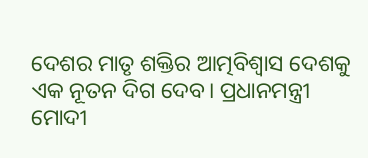ଦେଶର ମାତୃ ଶକ୍ତିର ଆତ୍ମବିଶ୍ୱାସ ଦେଶକୁ ଏକ ନୂତନ ଦିଗ ଦେବ। ପ୍ରଧାନମନ୍ତ୍ରୀ ମୋଦୀ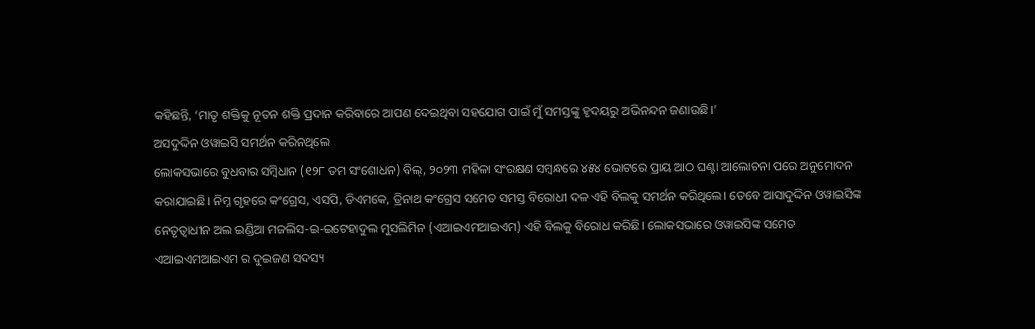କହିଛନ୍ତି, ‘ମାତୃ ଶକ୍ତିକୁ ନୂତନ ଶକ୍ତି ପ୍ରଦାନ କରିବାରେ ଆପଣ ଦେଇଥିବା ସହଯୋଗ ପାଇଁ ମୁଁ ସମସ୍ତଙ୍କୁ ହୃଦୟରୁ ଅଭିନନ୍ଦନ ଜଣାଉଛି।’
ଅସଦୁଦ୍ଦିନ ଓୱାଇସି ସମର୍ଥନ କରିନଥିଲେ
ଲୋକସଭାରେ ବୁଧବାର ସମ୍ବିଧାନ (୧୨୮ ତମ ସଂଶୋଧନ) ବିଲ୍, ୨୦୨୩ ମହିଳା ସଂରକ୍ଷଣ ସମ୍ବନ୍ଧରେ ୪୫୪ ଭୋଟରେ ପ୍ରାୟ ଆଠ ଘଣ୍ଟା ଆଲୋଚନା ପରେ ଅନୁମୋଦନ କରାଯାଇଛି। ନିମ୍ନ ଗୃହରେ କଂଗ୍ରେସ, ଏସପି, ଡିଏମକେ, ତ୍ରିନାଥ କଂଗ୍ରେସ ସମେତ ସମସ୍ତ ବିରୋଧୀ ଦଳ ଏହି ବିଲକୁ ସମର୍ଥନ କରିଥିଲେ। ତେବେ ଆସାଦୁଦ୍ଦିନ ଓୱାଇସିଙ୍କ ନେତୃତ୍ୱାଧୀନ ଅଲ ଇଣ୍ଡିଆ ମଜଲିସ-ଇ-ଇଟେହାଦୁଲ ମୁସଲିମିନ (ଏଆଇଏମଆଇଏମ) ଏହି ବିଲକୁ ବିରୋଧ କରିଛି। ଲୋକସଭାରେ ଓୱାଇସିଙ୍କ ସମେତ ଏଆଇଏମଆଇଏମ ର ଦୁଇଜଣ ସଦସ୍ୟ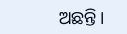ଅଛନ୍ତି।